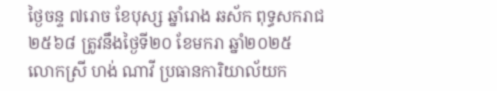ថ្ងៃចន្ទ ៧រោច ខែបុស្ស ឆ្នាំរោង ឆស័ក ពុទ្ធសករាជ ២៥៦៨ ត្រូវនឹងថ្ងៃទី២០ ខែមករា ឆ្នាំ២០២៥
លោកស្រី ហង់ ណាវី ប្រធានការិយាល័យក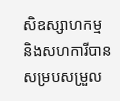សិឧស្សាហកម្ម និងសហការីបានសម្របសម្រួល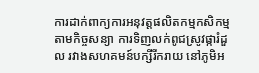ការដាក់ពាក្យការអនុវត្តផលិតកម្មកសិកម្មតាមកិច្ចសន្យា ការទិញលក់ពូជស្រូវផ្ការំដួល រវាងសហគមន៍បក្សីរីករាយ នៅភូមិអ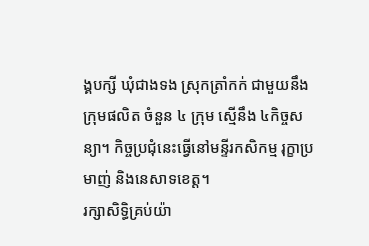ង្គបក្សី ឃុំជាងទង ស្រុកត្រាំកក់ ជាមួយនឹងក្រុមផលិត ចំនួន ៤ ក្រុម ស្មើនឹង ៤កិច្ចសន្យា។ កិច្ចប្រជុំនេះធ្វើនៅមន្ទីរកសិកម្ម រុក្ខាប្រមាញ់ និងនេសាទខេត្ត។
រក្សាសិទិ្ធគ្រប់យ៉ា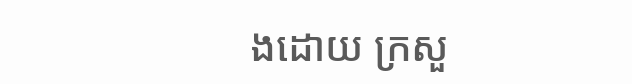ងដោយ ក្រសួ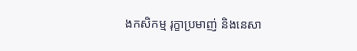ងកសិកម្ម រុក្ខាប្រមាញ់ និងនេសា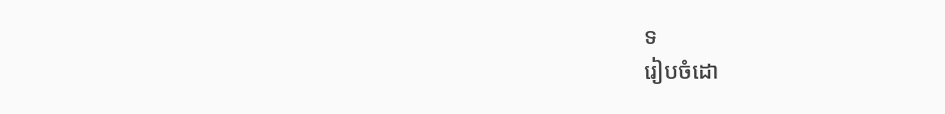ទ
រៀបចំដោ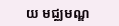យ មជ្ឈមណ្ឌ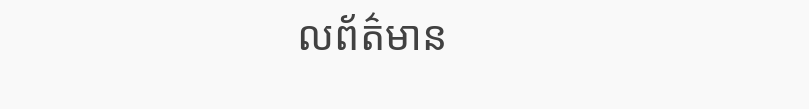លព័ត៌មាន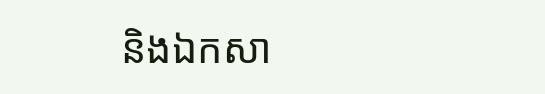និងឯកសា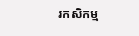រកសិកម្ម